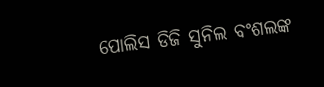ପୋଲିସ ଡିଜି ସୁନିଲ ବଂଶଲଙ୍କ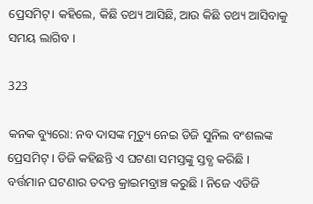ପ୍ରେସମିଟ୍। କହିଲେ, କିଛି ତଥ୍ୟ ଆସିଛି, ଆଉ କିଛି ତଥ୍ୟ ଆସିବାକୁ ସମୟ ଲାଗିବ ।

323

କନକ ବ୍ୟୁରୋ: ନବ ଦାସଙ୍କ ମୃତ୍ୟୁ ନେଇ ଡିଜି ସୁନିଲ ବଂଶଲଙ୍କ ପ୍ରେସମିଟ୍ । ଡିଜି କହିଛନ୍ତି ଏ ଘଟଣା ସମସ୍ତଙ୍କୁ ସ୍ତବ୍ଧ କରିଛି । ବର୍ତ୍ତମାନ ଘଟଣାର ତଦନ୍ତ କ୍ରାଇମବ୍ରାଞ୍ଚ କରୁଛି । ନିଜେ ଏଡିଜି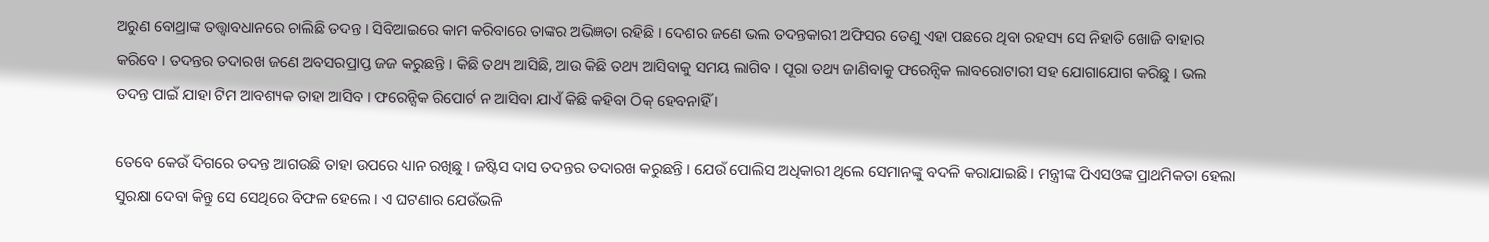ଅରୁଣ ବୋଥ୍ରାଙ୍କ ତତ୍ତ୍ୱାବଧାନରେ ଚାଲିଛି ତଦନ୍ତ । ସିବିଆଇରେ କାମ କରିବାରେ ତାଙ୍କର ଅଭିଜ୍ଞତା ରହିଛି । ଦେଶର ଜଣେ ଭଲ ତଦନ୍ତକାରୀ ଅଫିସର ତେଣୁ ଏହା ପଛରେ ଥିବା ରହସ୍ୟ ସେ ନିହାତି ଖୋଜି ବାହାର କରିବେ । ତଦନ୍ତର ତଦାରଖ ଜଣେ ଅବସରପ୍ରାପ୍ତ ଜଜ କରୁଛନ୍ତି । କିଛି ତଥ୍ୟ ଆସିଛି, ଆଉ କିଛି ତଥ୍ୟ ଆସିବାକୁ ସମୟ ଲାଗିବ । ପୂରା ତଥ୍ୟ ଜାଣିବାକୁ ଫରେନ୍ସିକ ଲାବରୋଟାରୀ ସହ ଯୋଗାଯୋଗ କରିଛୁ । ଭଲ ତଦନ୍ତ ପାଇଁ ଯାହା ଟିମ ଆବଶ୍ୟକ ତାହା ଆସିବ । ଫରେନ୍ସିକ ରିପୋର୍ଟ ନ ଆସିବା ଯାଏଁ କିଛି କହିବା ଠିକ୍ ହେବନାହିଁ ।

ତେବେ କେଉଁ ଦିଗରେ ତଦନ୍ତ ଆଗଉଛି ତାହା ଉପରେ ଧ୍ୟାନ ରଖିଛୁ । ଜଷ୍ଟିସ ଦାସ ତଦନ୍ତର ତଦାରଖ କରୁଛନ୍ତି । ଯେଉଁ ପୋଲିସ ଅଧିକାରୀ ଥିଲେ ସେମାନଙ୍କୁ ବଦଳି କରାଯାଇଛି । ମନ୍ତ୍ରୀଙ୍କ ପିଏସଓଙ୍କ ପ୍ରାଥମିକତା ହେଲା ସୁରକ୍ଷା ଦେବା କିନ୍ତୁ ସେ ସେଥିରେ ବିଫଳ ହେଲେ । ଏ ଘଟଣାର ଯେଉଁଭଳି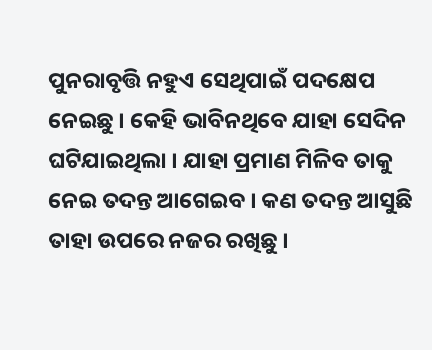ପୁନରାବୃତ୍ତି ନହୁଏ ସେଥିପାଇଁ ପଦକ୍ଷେପ ନେଇଛୁ । କେହି ଭାବିନଥିବେ ଯାହା ସେଦିନ ଘଟିଯାଇଥିଲା । ଯାହା ପ୍ରମାଣ ମିଳିବ ତାକୁ ନେଇ ତଦନ୍ତ ଆଗେଇବ । କଣ ତଦନ୍ତ ଆସୁଛି ତାହା ଉପରେ ନଜର ରଖିଛୁ ।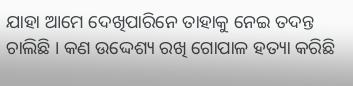ଯାହା ଆମେ ଦେଖିପାରିନେ ତାହାକୁ ନେଇ ତଦନ୍ତ ଚାଲିଛି । କଣ ଉଦ୍ଦେଶ୍ୟ ରଖି ଗୋପାଳ ହତ୍ୟା କରିଛି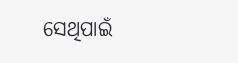ସେଥିପାଇଁ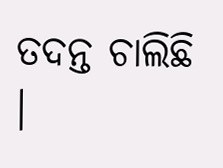ତଦନ୍ତ ଚାଲିଛି ।